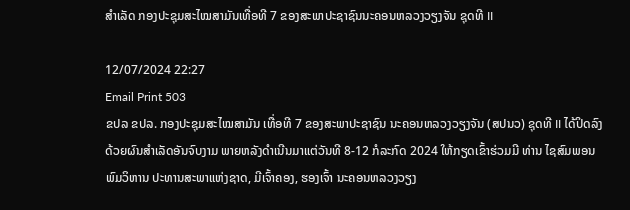ສຳເລັດ ກອງປະຊຸມສະໄໝສາມັນເທື່ອທີ 7 ຂອງສະພາປະຊາຊົນນະຄອນຫລວງວຽງຈັນ ຊຸດທີ II

12/07/2024 22:27
Email Print 503
ຂປລ ຂປລ. ກອງປະຊຸມສະໄໝສາມັນ ເທື່ອທີ 7 ຂອງສະພາປະຊາຊົນ ນະຄອນຫລວງວຽງຈັນ (ສປນວ) ຊຸດທີ II ໄດ້ປິດລົງດ້ວຍຜົນສຳເລັດອັນຈົບງາມ ພາຍຫລັງດຳເນີນມາແຕ່ວັນທີ 8-12 ກໍລະກົດ 2024 ໃຫ້ກຽດເຂົ້າຮ່ວມມີ ທ່ານ ໄຊສົມພອນ ພົມວິຫານ ປະທານສະພາແຫ່ງຊາດ, ມີເຈົ້າຄອງ, ຮອງເຈົ້າ ນະຄອນຫລວງວຽງ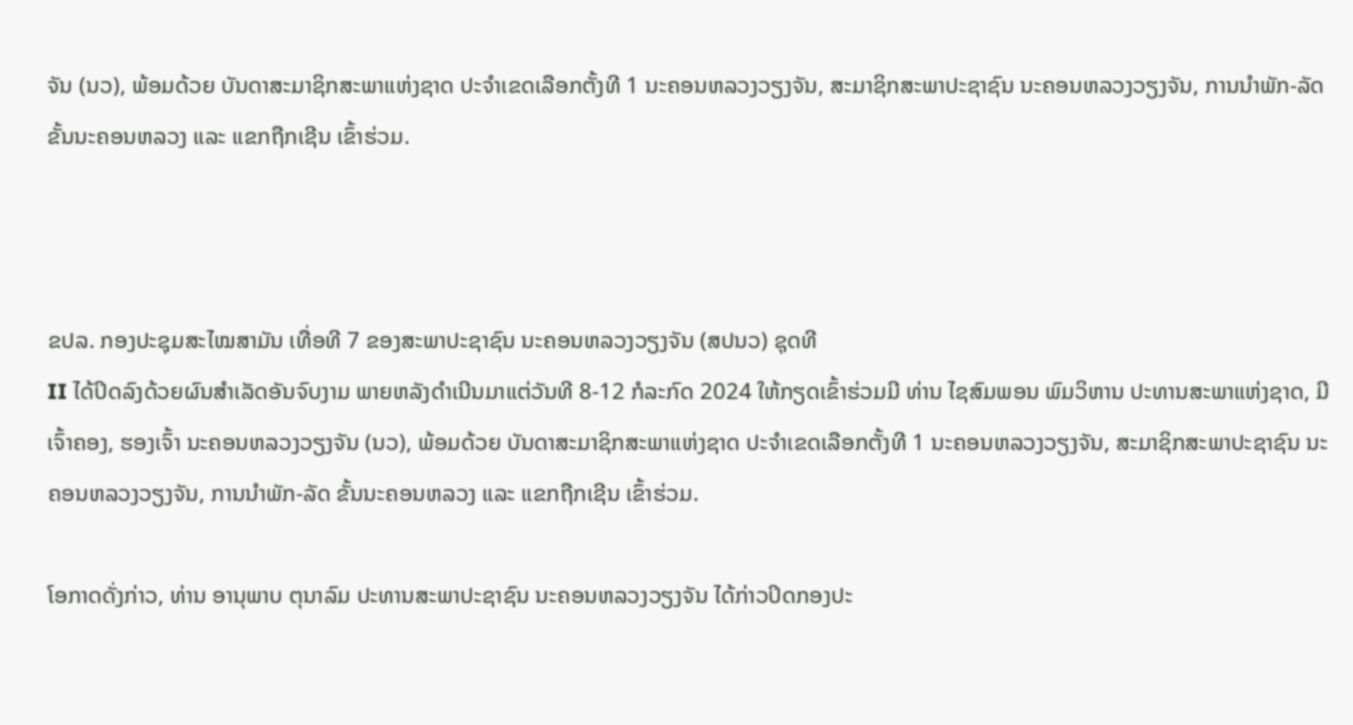ຈັນ (ນວ), ພ້ອມດ້ວຍ ບັນດາສະມາຊິກສະພາແຫ່ງຊາດ ປະຈໍາເຂດເລືອກຕັ້ງທີ 1 ນະຄອນຫລວງວຽງຈັນ, ສະມາຊິກສະພາປະຊາຊົນ ນະຄອນຫລວງວຽງຈັນ, ການນໍາພັກ-ລັດ ຂັ້ນນະຄອນຫລວງ ແລະ ແຂກຖືກເຊີນ ເຂົ້າຮ່ວມ.



ຂປລ. ກອງປະຊຸມສະໄໝສາມັນ ເທື່ອທີ 7 ຂອງສະພາປະຊາຊົນ ນະຄອນຫລວງວຽງຈັນ (ສປນວ) ຊຸດທີ
II ໄດ້ປິດລົງດ້ວຍຜົນສຳເລັດອັນຈົບງາມ ພາຍຫລັງດຳເນີນມາແຕ່ວັນທີ 8-12 ກໍລະກົດ 2024 ໃຫ້ກຽດເຂົ້າຮ່ວມມີ ທ່ານ ໄຊສົມພອນ ພົມວິຫານ ປະທານສະພາແຫ່ງຊາດ, ມີເຈົ້າຄອງ, ຮອງເຈົ້າ ນະຄອນຫລວງວຽງຈັນ (ນວ), ພ້ອມດ້ວຍ ບັນດາສະມາຊິກສະພາແຫ່ງຊາດ ປະຈໍາເຂດເລືອກຕັ້ງທີ 1 ນະຄອນຫລວງວຽງຈັນ, ສະມາຊິກສະພາປະຊາຊົນ ນະຄອນຫລວງວຽງຈັນ, ການນໍາພັກ-ລັດ ຂັ້ນນະຄອນຫລວງ ແລະ ແຂກຖືກເຊີນ ເຂົ້າຮ່ວມ.

ໂອກາດດັ່ງກ່າວ, ທ່ານ ອານຸພາບ ຕຸນາລົມ ປະທານສະພາປະຊາຊົນ ນະຄອນຫລວງວຽງຈັນ ໄດ້ກ່າວປິດກອງປະ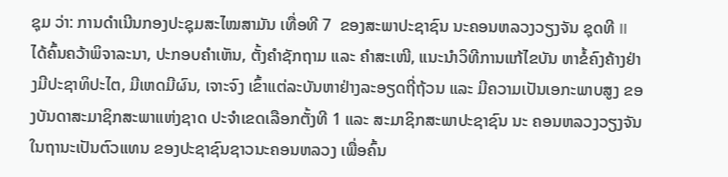ຊຸມ ວ່າ: ການດໍາເນີນກອງປະຊຸມສະໄໝສາມັນ ເທື່ອທີ 7  ຂອງສະພາປະຊາຊົນ ນະຄອນຫລວງວຽງຈັນ ຊຸດທີ II ໄດ້ຄົ້ນຄວ້າພິຈາລະນາ, ປະກອບຄໍາເຫັນ, ຕັ້ງຄໍາຊັກຖາມ ແລະ ຄໍາສະເໜີ, ແນະນໍາວິທີການແກ້ໄຂບັນ ຫາຂໍ້ຄົງຄ້າງຢ່າງມີປະຊາທິປະໄຕ, ມີເຫດມີຜົນ, ເຈາະຈົງ ເຂົ້າແຕ່ລະບັນຫາຢ່າງລະອຽດຖີ່ຖ້ວນ ແລະ ມີຄວາມເປັນເອກະພາບສູງ ຂອງບັນດາສະມາຊິກສະພາແຫ່ງຊາດ ປະຈໍາເຂດເລືອກຕັ້ງທີ 1 ແລະ ສະມາຊິກສະພາປະຊາຊົນ ນະ ຄອນຫລວງວຽງຈັນ ໃນຖານະເປັນຕົວແທນ ຂອງປະຊາຊົນຊາວນະຄອນຫລວງ ເພື່ອຄົ້ນ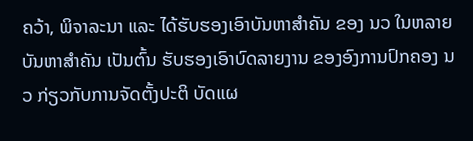ຄວ້າ, ພິຈາລະນາ ແລະ ໄດ້ຮັບຮອງເອົາບັນຫາສໍາຄັນ ຂອງ ນວ ໃນຫລາຍບັນຫາສຳຄັນ ເປັນຕົ້ນ ຮັບຮອງເອົາບົດລາຍງານ ຂອງອົງການປົກຄອງ ນວ ກ່ຽວກັບການຈັດຕັ້ງປະຕິ ບັດແຜ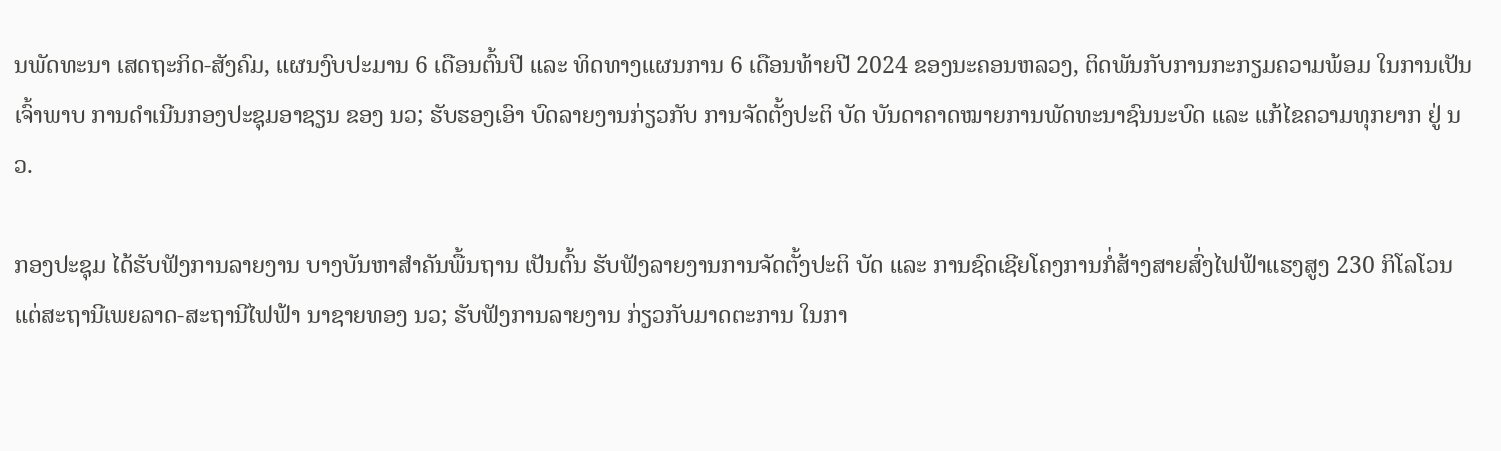ນພັດທະນາ ເສດຖະກິດ-ສັງຄົມ, ແຜນງົບປະມານ 6 ເດືອນຕົ້ນປີ ແລະ ທິດທາງແຜນການ 6 ເດືອນທ້າຍປີ 2024 ຂອງນະຄອນຫລວງ, ຕິດພັນກັບການກະກຽມຄວາມພ້ອມ ໃນການເປັນເຈົ້າພາບ ການດໍາເນີນກອງປະຊຸມອາຊຽນ ຂອງ ນວ; ຮັບຮອງເອົາ ບົດລາຍງານກ່ຽວກັບ ການຈັດຕັ້ງປະຕິ ບັດ ບັນດາຄາດໝາຍການພັດທະນາຊົນນະບົດ ແລະ ແກ້ໄຂຄວາມທຸກຍາກ ຢູ່ ນວ.

ກອງປະຊຸມ ໄດ້ຮັບຟັງການລາຍງານ ບາງບັນຫາສໍາຄັນພື້ນຖານ ເປັນຕົ້ນ ຮັບຟັງລາຍງານການຈັດຕັ້ງປະຕິ ບັດ ແລະ ການຊົດເຊີຍໂຄງການກໍ່ສ້າງສາຍສົ່ງໄຟຟ້າແຮງສູງ 230 ກິໂລໂວນ ແຕ່ສະຖານີເພຍລາດ-ສະຖານີໄຟຟ້າ ນາຊາຍທອງ ນວ; ຮັບຟັງການລາຍງານ ກ່ຽວກັບມາດຕະການ ໃນກາ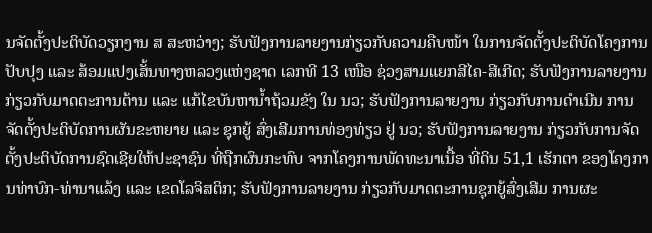ນຈັດຕັ້ງປະຕິບັດວຽກງານ ສ ສະຫວ່າງ; ຮັບຟັງການລາຍງານກ່ຽວກັບຄວາມຄືບໜ້າ ໃນການຈັດຕັ້ງປະຕິບັດໂຄງການປັບປຸງ ແລະ ສ້ອມແປງເສັ້ນທາງຫລວງແຫ່ງຊາດ ເລກທີ 13 ເໜືອ ຊ່ວງສາມແຍກສີໄຄ-ສີເກີດ; ຮັບຟັງການລາຍງານ ກ່ຽວກັບມາດຕະການຕ້ານ ແລະ ແກ້ໄຂບັນຫານໍ້າຖ້ວມຂັງ ໃນ ນວ; ຮັບຟັງການລາຍງານ ກ່ຽວກັບການດໍາເນີນ ການຈັດຕັ້ງປະຕິບັດການຜັນຂະຫຍາຍ ແລະ ຊຸກຍູ້ ສົ່ງເສີມການທ່ອງທ່ຽວ ຢູ່ ນວ; ຮັບຟັງການລາຍງານ ກ່ຽວກັບການຈັດຕັ້ງປະຕິບັດການຊົດເຊີຍໃຫ້ປະຊາຊົນ ທີ່ຖືກຜົນກະທົບ ຈາກໂຄງການພັດທະນາເນື້ອ ທີ່ດິນ 51,1 ເຮັກຕາ ຂອງໂຄງການທ່າບົກ-ທ່ານາແລ້ງ ແລະ ເຂດໂລຈິສຕິກ; ຮັບຟັງການລາຍງານ ກ່ຽວກັບມາດຕະການຊຸກຍູ້ສົ່ງເສີມ ການຜະ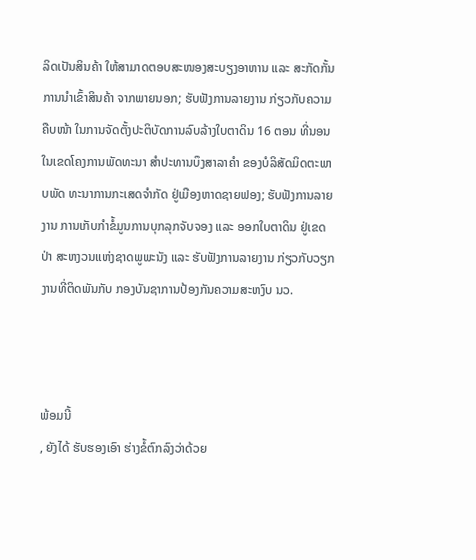ລິດເປັນສິນຄ້າ ໃຫ້ສາມາດຕອບສະໜອງສະບຽງອາຫານ ແລະ ສະກັດກັ້ນການນໍາເຂົ້າສິນຄ້າ ຈາກພາຍນອກ; ຮັບຟັງການລາຍງານ ກ່ຽວກັບຄວາມຄືບໜ້າ ໃນການຈັດຕັ້ງປະຕິບັດການລົບລ້າງໃບຕາດິນ 16 ຕອນ ທີ່ນອນໃນເຂດໂຄງການພັດທະນາ ສໍາປະທານບຶງສາລາຄໍາ ຂອງບໍລິສັດມິດຕະພາບພັດ ທະນາການກະເສດຈໍາກັດ ຢູ່ເມືອງຫາດຊາຍຟອງ; ຮັບຟັງການລາຍງານ ການເກັບກໍາຂໍ້ມູນການບຸກລຸກຈັບຈອງ ແລະ ອອກໃບຕາດິນ ຢູ່ເຂດປ່າ ສະຫງວນແຫ່ງຊາດພູພະນັງ ແລະ ຮັບຟັງການລາຍງານ ກ່ຽວກັບວຽກງານທີ່ຕິດພັນກັບ ກອງບັນຊາການປ້ອງກັນຄວາມສະຫງົບ ນວ.



ພ້ອມນີ້
, ຍັງໄດ້ ຮັບຮອງເອົາ ຮ່າງຂໍ້ຕົກລົງວ່າດ້ວຍ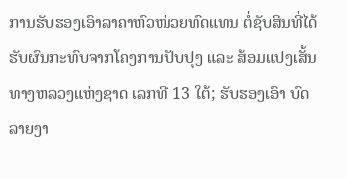ການຮັບຮອງເອົາລາຄາຫົວໜ່ວຍທົດແທນ ຕໍ່ຊັບສິນທີ່ໄດ້ ຮັບຜົນກະທົບຈາກໂຄງການປັບປຸງ ແລະ ສ້ອມແປງເສັ້ນທາງຫລວງແຫ່ງຊາດ ເລກທີ 13 ໃຕ້; ຮັບຮອງເອົາ ບົດລາຍງາ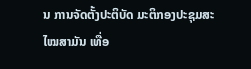ນ ການຈັດຕັ້ງປະຕິບັດ ມະຕິກອງປະຊຸມສະໄໝສາມັນ ເທື່ອ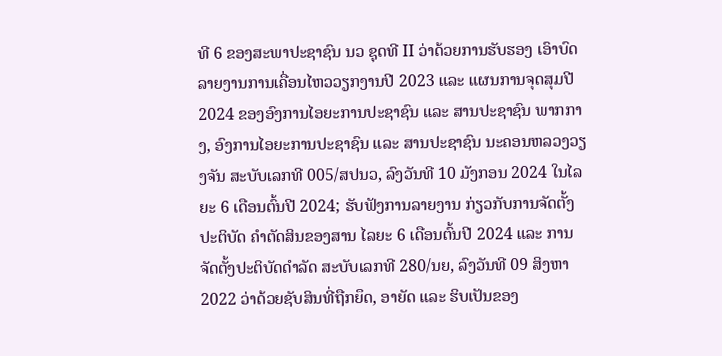ທີ 6 ຂອງສະພາປະຊາຊົນ ນວ ຊຸດທີ II ວ່າດ້ວຍການຮັບຮອງ ເອົາບົດລາຍງານການເຄື່ອນໄຫວວຽກງານປີ 2023 ແລະ ແຜນການຈຸດສຸມປີ 2024 ຂອງອົງການໄອຍະການປະຊາຊົນ ແລະ ສານປະຊາຊົນ ພາກກາງ, ອົງການໄອຍະການປະຊາຊົນ ແລະ ສານປະຊາຊົນ ນະຄອນຫລວງວຽງຈັນ ສະບັບເລກທີ 005/ສປນວ, ລົງວັນທີ 10 ມັງກອນ 2024 ໃນໄລຍະ 6 ເດືອນຕົ້ນປີ 2024; ຮັບຟັງການລາຍງານ ກ່ຽວກັບການຈັດຕັ້ງປະຕິບັດ ຄໍາຕັດສິນຂອງສານ ໄລຍະ 6 ເດືອນຕົ້ນປີ 2024 ແລະ ການຈັດຕັ້ງປະຕິບັດດໍາລັດ ສະບັບເລກທີ 280/ນຍ, ລົງວັນທີ 09 ສິງຫາ 2022 ວ່າດ້ວຍຊັບສິນທີ່ຖືກຍຶດ, ອາຍັດ ແລະ ຮິບເປັນຂອງ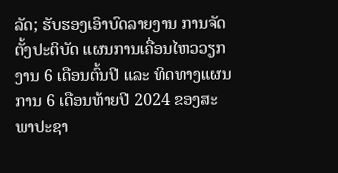ລັດ; ຮັບຮອງເອົາບົດລາຍງານ ການຈັດຕັ້ງປະຕິບັດ ແຜນການເຄື່ອນໄຫວວຽກງານ 6 ເດືອນຕົ້ນປີ ແລະ ທິດທາງແຜນການ 6 ເດືອນທ້າຍປີ 2024 ຂອງສະພາປະຊາ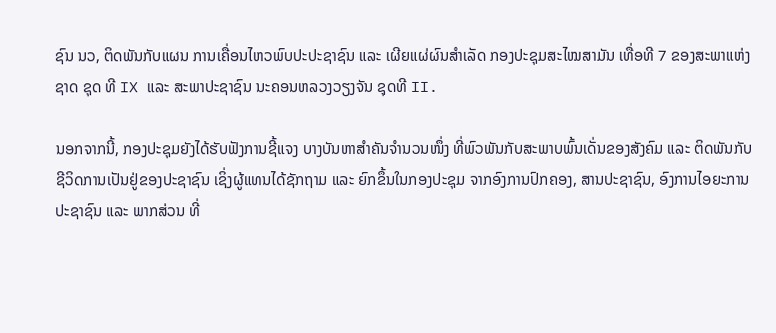ຊົນ ນວ, ຕິດພັນກັບແຜນ ການເຄື່ອນໄຫວພົບປະປະຊາຊົນ ແລະ ເຜີຍແຜ່ຜົນສໍາເລັດ ກອງປະຊຸມສະໄໝສາມັນ ເທື່ອທີ 7 ຂອງສະພາແຫ່ງຊາດ ຊຸດ ທີ IX ແລະ ສະພາປະຊາຊົນ ນະຄອນຫລວງວຽງຈັນ ຊຸດທີ II.

ນອກຈາກນີ້, ກອງປະຊຸມຍັງໄດ້ຮັບຟັງການຊີ້ແຈງ ບາງບັນຫາສໍາຄັນຈໍານວນໜຶ່ງ ທີ່ພົວພັນກັບສະພາບພົ້ນເດັ່ນຂອງສັງຄົມ ແລະ ຕິດພັນກັບຊີວິດການເປັນຢູ່ຂອງປະຊາຊົນ ເຊິ່ງຜູ້ແທນໄດ້ຊັກຖາມ ແລະ ຍົກຂຶ້ນໃນກອງປະຊຸມ ຈາກອົງການປົກຄອງ, ສານປະຊາຊົນ, ອົງການໄອຍະການ ປະຊາຊົນ ແລະ ພາກສ່ວນ ທີ່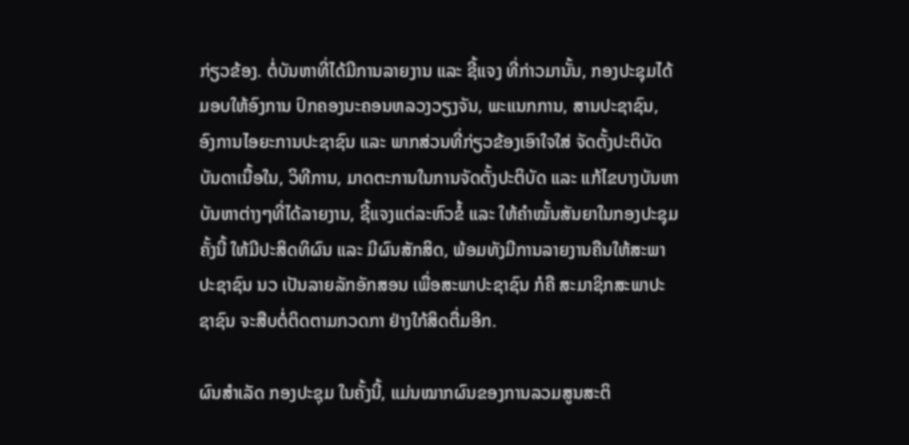ກ່ຽວຂ້ອງ. ຕໍ່ບັນຫາທີ່ໄດ້ມີການລາຍງານ ແລະ ຊີ້ແຈງ ທີ່ກ່າວມານັ້ນ, ກອງປະຊຸມໄດ້ມອບໃຫ້ອົງການ ປົກຄອງນະຄອນຫລວງວຽງຈັນ, ພະແນກການ, ສານປະຊາຊົນ, ອົງການໄອຍະການປະຊາຊົນ ແລະ ພາກສ່ວນທີ່ກ່ຽວຂ້ອງເອົາໃຈໃສ່ ຈັດຕັ້ງປະຕິບັດ ບັນດາເນື້ອໃນ, ວິທີການ, ມາດຕະການໃນການຈັດຕັ້ງປະຕິບັດ ແລະ ແກ້ໄຂບາງບັນຫາບັນຫາຕ່າງໆທີ່ໄດ້ລາຍງານ, ຊີ້ແຈງແຕ່ລະຫົວຂໍ້ ແລະ ໃຫ້ຄໍາໝັ້ນສັນຍາໃນກອງປະຊຸມຄັ້ງນີ້ ໃຫ້ມີປະສິດທິຜົນ ແລະ ມີຜົນສັກສິດ, ພ້ອມທັງມີການລາຍງານຄືນໃຫ້ສະພາປະຊາຊົນ ນວ ເປັນລາຍລັກອັກສອນ ເພື່ອສະພາປະຊາຊົນ ກໍຄື ສະມາຊິກສະພາປະຊາຊົນ ຈະສືບຕໍ່ຕິດຕາມກວດກາ ຢ່າງໃກ້ສິດຕື່ມອີກ.

ຜົນສໍາເລັດ ກອງປະຊຸມ ໃນຄັ້ງນີ້, ແມ່ນໝາກຜົນຂອງການລວມສູນສະຕິ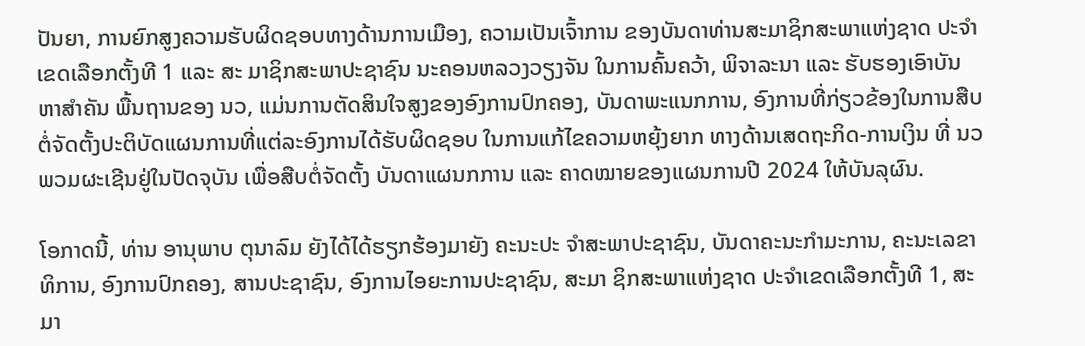ປັນຍາ, ການຍົກສູງຄວາມຮັບຜິດຊອບທາງດ້ານການເມືອງ, ຄວາມເປັນເຈົ້າການ ຂອງບັນດາທ່ານສະມາຊິກສະພາແຫ່ງຊາດ ປະຈໍາເຂດເລືອກຕັ້ງທີ 1 ແລະ ສະ ມາຊິກສະພາປະຊາຊົນ ນະຄອນຫລວງວຽງຈັນ ໃນການຄົ້ນຄວ້າ, ພິຈາລະນາ ແລະ ຮັບຮອງເອົາບັນ ຫາສໍາຄັນ ພື້ນຖານຂອງ ນວ, ແມ່ນການຕັດສິນໃຈສູງຂອງອົງການປົກຄອງ, ບັນດາພະແນກການ, ອົງການທີ່ກ່ຽວຂ້ອງໃນການສືບຕໍ່ຈັດຕັ້ງປະຕິບັດແຜນການທີ່ແຕ່ລະອົງການໄດ້ຮັບຜິດຊອບ ໃນການແກ້ໄຂຄວາມຫຍຸ້ງຍາກ ທາງດ້ານເສດຖະກິດ-ການເງິນ ທີ່ ນວ ພວມຜະເຊີນຢູ່ໃນປັດຈຸບັນ ເພື່ອສືບຕໍ່ຈັດຕັ້ງ ບັນດາແຜນກການ ແລະ ຄາດໝາຍຂອງແຜນການປີ 2024 ໃຫ້ບັນລຸຜົນ.

ໂອກາດນີ້, ທ່ານ ອານຸພາບ ຕຸນາລົມ ຍັງໄດ້ໄດ້ຮຽກຮ້ອງມາຍັງ ຄະນະປະ ຈໍາສະພາປະຊາຊົນ, ບັນດາຄະນະກໍາມະການ, ຄະນະເລຂາທິການ, ອົງການປົກຄອງ, ສານປະຊາຊົນ, ອົງການໄອຍະການປະຊາຊົນ, ສະມາ ຊິກສະພາແຫ່ງຊາດ ປະຈໍາເຂດເລືອກຕັ້ງທີ 1, ສະມາ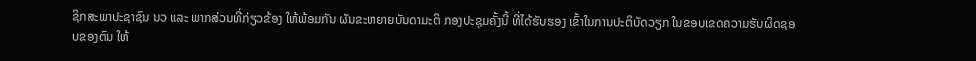ຊິກສະພາປະຊາຊົນ ນວ ແລະ ພາກສ່ວນທີ່ກ່ຽວຂ້ອງ ໃຫ້ພ້ອມກັນ ຜັນຂະຫຍາຍບັນດາມະຕິ ກອງປະຊຸມຄັ້ງນີ້ ທີ່ໄດ້ຮັບຮອງ ເຂົ້າໃນການປະຕິບັດວຽກ ໃນຂອບເຂດຄວາມຮັບຜິດຊອບຂອງຕົນ ໃຫ້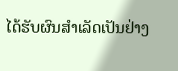ໄດ້ຮັບຜົນສໍາເລັດເປັນຢ່າງ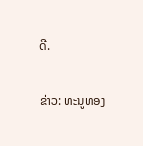ດີ.

ຂ່າວ: ທະນູທອງ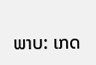ພາບ: ເກດ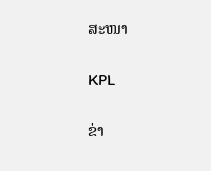ສະໜາ

KPL

ຂ່າ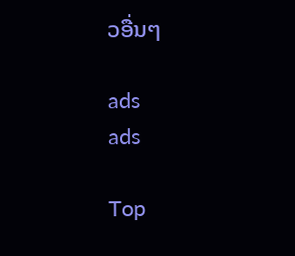ວອື່ນໆ

ads
ads

Top